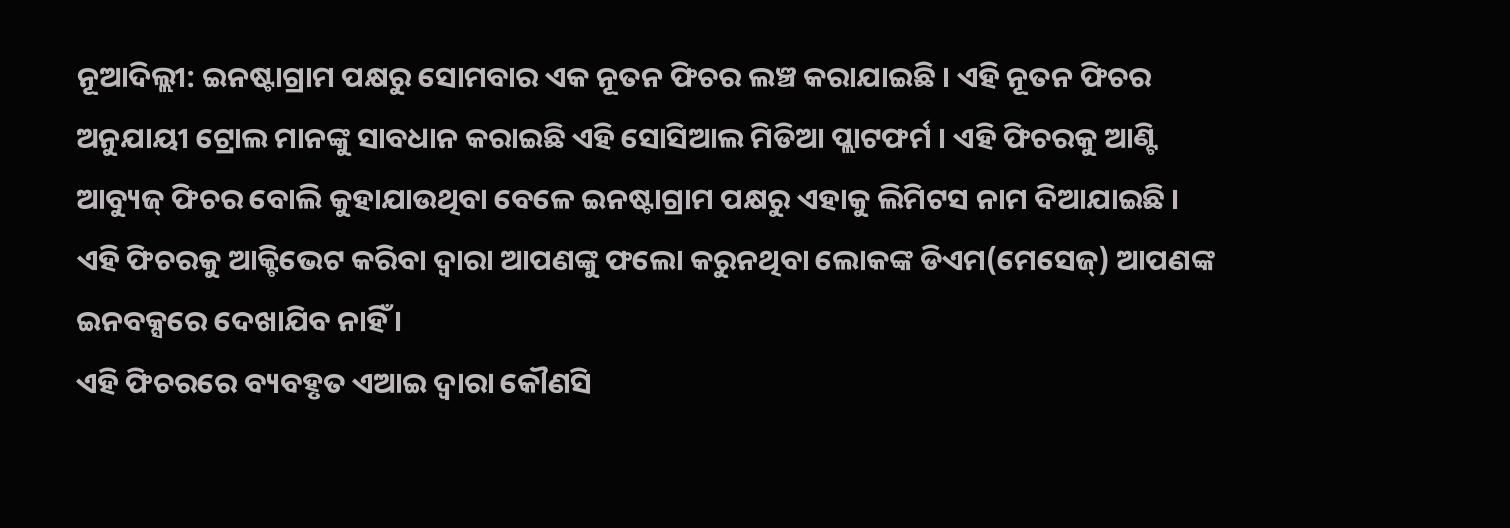ନୂଆଦିଲ୍ଲୀ: ଇନଷ୍ଟାଗ୍ରାମ ପକ୍ଷରୁ ସୋମବାର ଏକ ନୂତନ ଫିଚର ଲଞ୍ଚ କରାଯାଇଛି । ଏହି ନୂତନ ଫିଚର ଅନୁଯାୟୀ ଟ୍ରୋଲ ମାନଙ୍କୁ ସାବଧାନ କରାଇଛି ଏହି ସୋସିଆଲ ମିଡିଆ ପ୍ଲାଟଫର୍ମ । ଏହି ଫିଚରକୁ ଆଣ୍ଟି ଆବ୍ୟୁଜ୍ ଫିଚର ବୋଲି କୁହାଯାଉଥିବା ବେଳେ ଇନଷ୍ଟାଗ୍ରାମ ପକ୍ଷରୁ ଏହାକୁ ଲିମିଟସ ନାମ ଦିଆଯାଇଛି । ଏହି ଫିଚରକୁ ଆକ୍ଟିଭେଟ କରିବା ଦ୍ୱାରା ଆପଣଙ୍କୁ ଫଲୋ କରୁନଥିବା ଲୋକଙ୍କ ଡିଏମ(ମେସେଜ୍) ଆପଣଙ୍କ ଇନବକ୍ସରେ ଦେଖାଯିବ ନାହିଁ ।
ଏହି ଫିଚରରେ ବ୍ୟବହୃତ ଏଆଇ ଦ୍ୱାରା କୌଣସି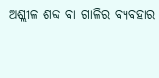ଅଶ୍ଲୀଳ ଶବ୍ଦ ବା ଗାଳିର ବ୍ୟବହାର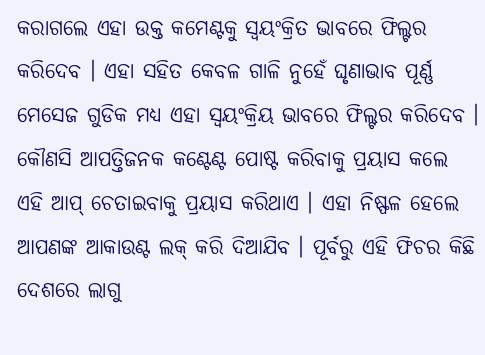କରାଗଲେ ଏହା ଉକ୍ତ କମେଣ୍ଟକୁ ସ୍ୱୟଂକ୍ରିତ ଭାବରେ ଫିଲ୍ଟର କରିଦେବ । ଏହା ସହିତ କେବଳ ଗାଳି ନୁହେଁ ଘୃଣାଭାବ ପୂର୍ଣ୍ଣ ମେସେଜ ଗୁଡିକ ମଧ୍ୟ ଏହା ସ୍ୱୟଂକ୍ରିୟ ଭାବରେ ଫିଲ୍ଟର କରିଦେବ । କୌଣସି ଆପତ୍ତିଜନକ କଣ୍ଟେଣ୍ଟ ପୋଷ୍ଟ କରିବାକୁ ପ୍ରୟାସ କଲେ ଏହି ଆପ୍ ଚେତାଇବାକୁ ପ୍ରୟାସ କରିଥାଏ । ଏହା ନିଷ୍ଫଳ ହେଲେ ଆପଣଙ୍କ ଆକାଉଣ୍ଟ ଲକ୍ କରି ଦିଆଯିବ । ପୂର୍ବରୁ ଏହି ଫିଚର କିଛି ଦେଶରେ ଲାଗୁ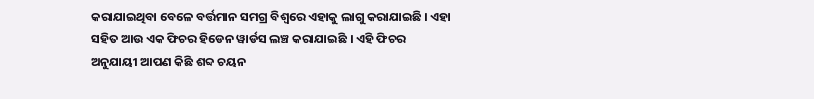କରାଯାଇଥିବା ବେଳେ ବର୍ତ୍ତମାନ ସମଗ୍ର ବିଶ୍ୱରେ ଏହାକୁ ଲାଗୁ କରାଯାଇଛି । ଏହା ସହିତ ଆଉ ଏକ ଫିଚର ହିଡେନ ୱାର୍ଡସ ଲଞ୍ଚ କରାଯାଇଛି । ଏହି ଫିଚର ଅନୁଯାୟୀ ଆପଣ କିଛି ଶବ୍ଦ ଚୟନ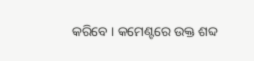କରିବେ । କମେଣ୍ଟରେ ଉକ୍ତ ଶବ୍ଦ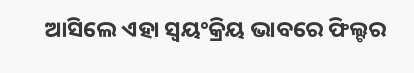ଆସିଲେ ଏହା ସ୍ୱୟଂକ୍ରିୟ ଭାବରେ ଫିଲ୍ଟର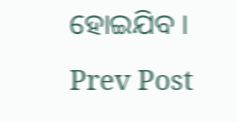ହୋଇଯିବ ।
Prev Post